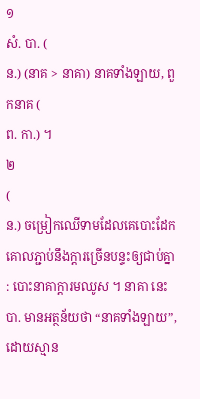១
សំ. បា. (
ន.) (នាគ > នាគា) នាគទាំងឡាយ, ពួកនាគ (
ព. កា.) ។
២
(
ន.) ចម្រៀកឈើទាមដែលគេបោះដែកគោលភ្ជាប់នឹងក្ដារច្រើនបន្ទះឲ្យជាប់គ្នា : បោះនាគាក្ដារមឈូស ។ នាគា នេះ
បា. មានអត្ថន័យថា “នាគទាំងឡាយ”, ដោយស្មាន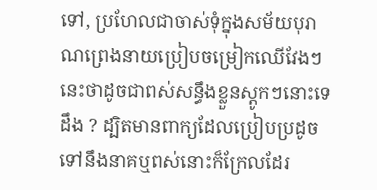ទៅ, ប្រហែលជាចាស់ទុំក្នុងសម័យបុរាណព្រេងនាយប្រៀបចម្រៀកឈើវែងៗ នេះថាដូចជាពស់សន្ធឹងខ្លួនស្ដូកៗនោះទេដឹង ? ដ្បិតមានពាក្យដែលប្រៀបប្រដូចទៅនឹងនាគឬពស់នោះក៏ក្រែលដែរ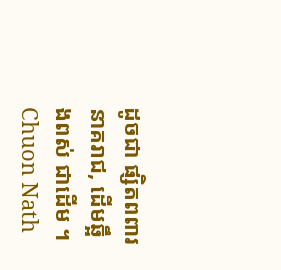ដូចជា ផ្សិតពពារនាគរាជ, ដើមឆ្អឹងពស់ ជាដើម ។
Chuon Nath